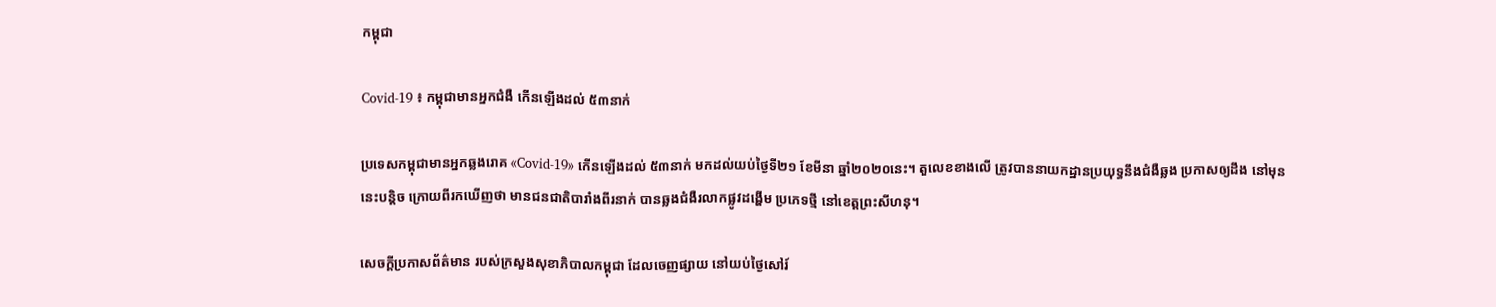កម្ពុជា

Covid-19 ៖ កម្ពុជាមានអ្នកជំងឺ កើនឡើងដល់ ៥៣នាក់

ប្រទេសកម្ពុជាមានអ្នកឆ្លងរោគ «Covid-19» កើនឡើងដល់ ៥៣នាក់ មកដល់យប់ថ្ងៃទី២១ ខែមីនា ឆ្នាំ២០២០នេះ។ តួលេខខាងលើ ត្រូវបាននាយកដ្ឋានប្រយុទ្ធនឹងជំងឺឆ្លង ប្រកាសឲ្យដឹង នៅមុននេះបន្តិច ក្រោយពីរកឃើញថា មានជនជាតិបារាំងពីរនាក់ បានឆ្លងជំងឺរលាកផ្លូវដង្ហើម ប្រភេទថ្មី នៅខេត្តព្រះសីហនុ។

សេចក្តីប្រកាសព័ត៌មាន របស់ក្រសួងសុខាភិបាលកម្ពុជា ដែលចេញផ្សាយ នៅយប់ថ្ងៃសៅរ៍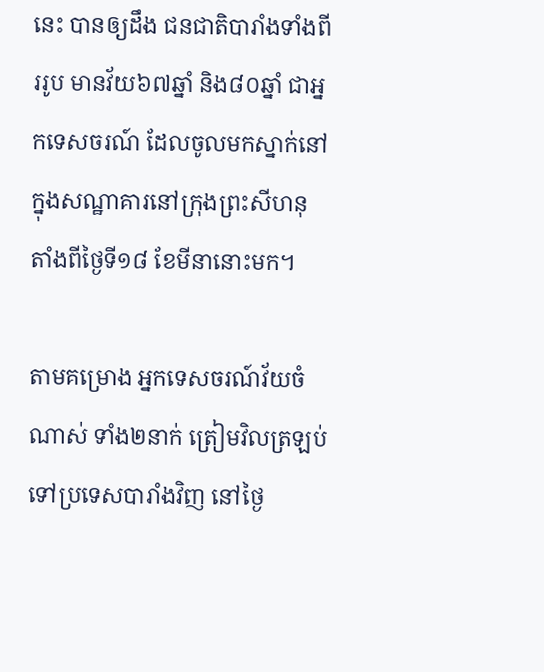នេះ បានឲ្យដឹង ជនជាតិបារាំងទាំងពីររូប មានវ័យ៦៧ឆ្នាំ និង៨០ឆ្នាំ ជាអ្នកទេសចរណ៍ ដែលចូលមកស្នាក់នៅ ក្នុងសណ្ឋាគារនៅក្រុងព្រះសីហនុ តាំងពីថ្ងៃទី១៨ ខែមីនានោះមក។

តាមគម្រោង អ្នកទេសចរណ៍វ័យចំណាស់ ទាំង២នាក់ ត្រៀមវិលត្រឡប់ ទៅប្រទេសបារាំងវិញ នៅថ្ងៃ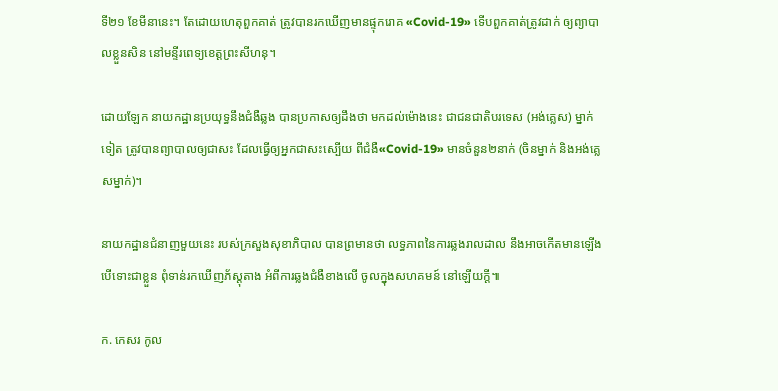ទី២១ ខែមីនានេះ។ តែដោយហេតុពួកគាត់ ត្រូវបានរកឃើញមានផ្ទុករោគ «Covid-19» ទើបពួកគាត់ត្រូវដាក់ ឲ្យព្យាបាលខ្លួនសិន នៅមន្ទីរពេទ្យខេត្តព្រះសីហនុ។

ដោយឡែក នាយកដ្ឋានប្រយុទ្ធនឹងជំងឺឆ្លង បានប្រកាសឲ្យដឹងថា មកដល់ម៉ោងនេះ ជាជនជាតិបរទេស (អង់គ្លេស) ម្នាក់ទៀត ត្រូវបានព្យាបាលឲ្យជាសះ ដែលធ្វើឲ្យអ្នកជាសះស្បើយ ពីជំងឺ«Covid-19» មានចំនួន២នាក់ (ចិនម្នាក់ និងអង់គ្លេសម្នាក់)។

នាយកដ្ឋានជំនាញមួយនេះ របស់ក្រសួងសុខាភិបាល បានព្រមានថា លទ្ធភាពនៃការឆ្លងរាលដាល នឹងអាចកេីតមានឡេីង បើទោះជាខ្លួន ពុំទាន់រកឃេីញភ័ស្តុតាង អំពីការឆ្លងជំងឺខាងលើ ចូលក្នុងសហគមន៍ នៅឡេីយក្ដី៕

ក. កេសរ កូល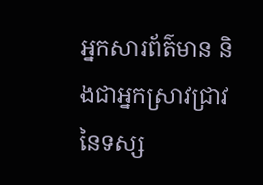អ្នកសារព័ត៌មាន និងជាអ្នកស្រាវជ្រាវ នៃទស្ស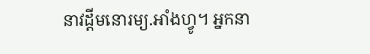នាវដ្ដីមនោរម្យ.អាំងហ្វូ។ អ្នកនា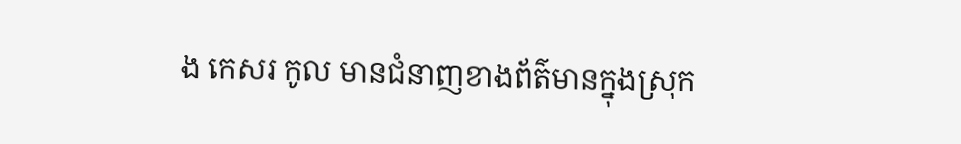ង កេសរ កូល មានជំនាញខាងព័ត៌មានក្នុងស្រុក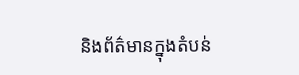និងព័ត៌មានក្នុងតំបន់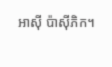អាស៊ី ប៉ាស៊ីភិក។